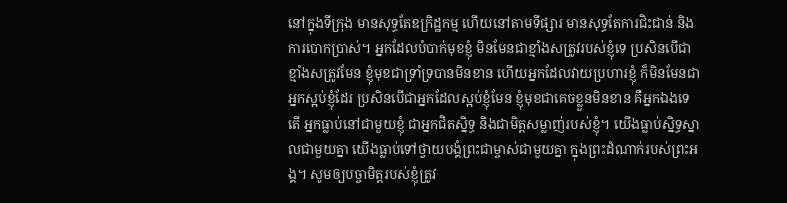នៅក្នុងទីក្រុង មានសុទ្ធតែឧក្រិដ្ឋកម្ម ហើយនៅតាមទីផ្សារ មានសុទ្ធតែការជិះជាន់ និងការបោកប្រាស់។ អ្នកដែលបំបាក់មុខខ្ញុំ មិនមែនជាខ្មាំងសត្រូវរបស់ខ្ញុំទេ ប្រសិនបើជាខ្មាំងសត្រូវមែន ខ្ញុំមុខជាទ្រាំទ្របានមិនខាន ហើយអ្នកដែលវាយប្រហារខ្ញុំ ក៏មិនមែនជាអ្នកស្អប់ខ្ញុំដែរ ប្រសិនបើជាអ្នកដែលស្អប់ខ្ញុំមែន ខ្ញុំមុខជាគេចខ្លួនមិនខាន គឺអ្នកឯងទេតើ អ្នកធ្លាប់នៅជាមួយខ្ញុំ ជាអ្នកជិតស្និទ្ធ និងជាមិត្តសម្លាញ់របស់ខ្ញុំ។ យើងធ្លាប់ស្និទ្ធស្នាលជាមួយគ្នា យើងធ្លាប់ទៅថ្វាយបង្គំព្រះជាម្ចាស់ជាមួយគ្នា ក្នុងព្រះដំណាក់របស់ព្រះអង្គ។ សូមឲ្យបច្ចាមិត្តរបស់ខ្ញុំត្រូវ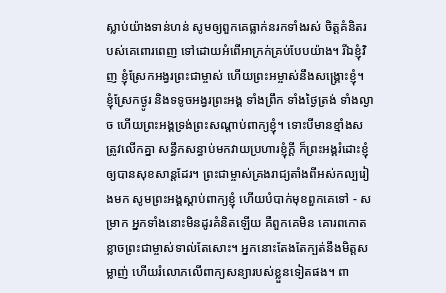ស្លាប់យ៉ាងទាន់ហន់ សូមឲ្យពួកគេធ្លាក់នរកទាំងរស់ ចិត្តគំនិតរបស់គេពោរពេញ ទៅដោយអំពើអាក្រក់គ្រប់បែបយ៉ាង។ រីឯខ្ញុំវិញ ខ្ញុំស្រែកអង្វរព្រះជាម្ចាស់ ហើយព្រះអម្ចាស់នឹងសង្គ្រោះខ្ញុំ។ ខ្ញុំស្រែកថ្ងូរ និងទទូចអង្វរព្រះអង្គ ទាំងព្រឹក ទាំងថ្ងៃត្រង់ ទាំងល្ងាច ហើយព្រះអង្គទ្រង់ព្រះសណ្ដាប់ពាក្យខ្ញុំ។ ទោះបីមានខ្មាំងសត្រូវលើកគ្នា សន្ធឹកសន្ធាប់មកវាយប្រហារខ្ញុំក្ដី ក៏ព្រះអង្គរំដោះខ្ញុំឲ្យបានសុខសាន្តដែរ។ ព្រះជាម្ចាស់គ្រងរាជ្យតាំងពីអស់កល្បរៀងមក សូមព្រះអង្គស្ដាប់ពាក្យខ្ញុំ ហើយបំបាក់មុខពួកគេទៅ - សម្រាក អ្នកទាំងនោះមិនដូរគំនិតឡើយ គឺពួកគេមិន គោរពកោតខ្លាចព្រះជាម្ចាស់ទាល់តែសោះ។ អ្នកនោះតែងតែក្បត់នឹងមិត្តសម្លាញ់ ហើយរំលោភលើពាក្យសន្យារបស់ខ្លួនទៀតផង។ ពា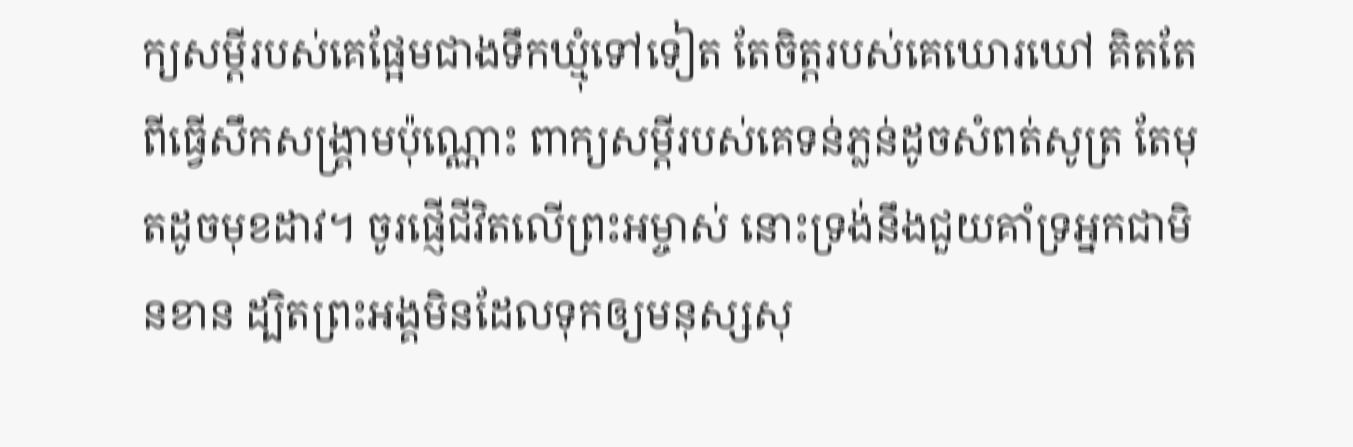ក្យសម្ដីរបស់គេផ្អែមជាងទឹកឃ្មុំទៅទៀត តែចិត្តរបស់គេឃោរឃៅ គិតតែពីធ្វើសឹកសង្គ្រាមប៉ុណ្ណោះ ពាក្យសម្ដីរបស់គេទន់ភ្លន់ដូចសំពត់សូត្រ តែមុតដូចមុខដាវ។ ចូរផ្ញើជីវិតលើព្រះអម្ចាស់ នោះទ្រង់នឹងជួយគាំទ្រអ្នកជាមិនខាន ដ្បិតព្រះអង្គមិនដែលទុកឲ្យមនុស្សសុ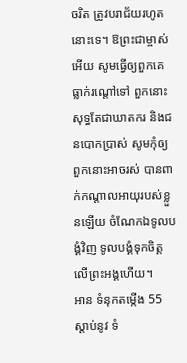ចរិត ត្រូវបរាជ័យរហូតនោះទេ។ ឱព្រះជាម្ចាស់អើយ សូមធ្វើឲ្យពួកគេធ្លាក់រណ្ដៅទៅ ពួកនោះសុទ្ធតែជាឃាតករ និងជនបោកប្រាស់ សូមកុំឲ្យពួកនោះអាចរស់ បានពាក់កណ្ដាលអាយុរបស់ខ្លួនឡើយ ចំណែកឯទូលបង្គំវិញ ទូលបង្គំទុកចិត្តលើព្រះអង្គហើយ។
អាន ទំនុកតម្កើង 55
ស្ដាប់នូវ ទំ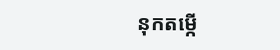នុកតម្កើ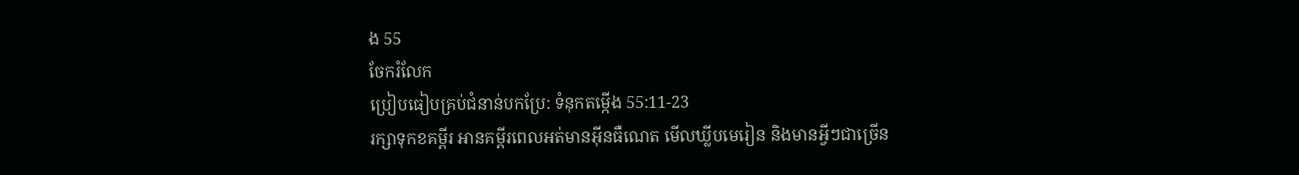ង 55
ចែករំលែក
ប្រៀបធៀបគ្រប់ជំនាន់បកប្រែ: ទំនុកតម្កើង 55:11-23
រក្សាទុកខគម្ពីរ អានគម្ពីរពេលអត់មានអ៊ីនធឺណេត មើលឃ្លីបមេរៀន និងមានអ្វីៗជាច្រើន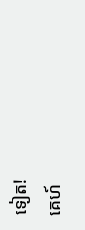ទៀត!
គេហ៍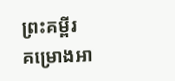ព្រះគម្ពីរ
គម្រោងអា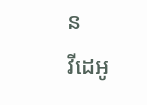ន
វីដេអូ